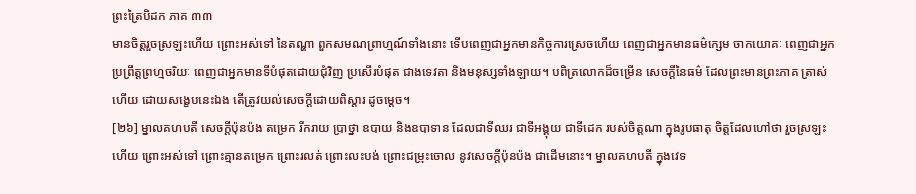ព្រះត្រៃបិដក ភាគ ៣៣
មានចិត្តរួចស្រឡះហើយ ព្រោះអស់ទៅ នៃតណ្ហា ពួកសមណព្រាហ្មណ៍ទាំងនោះ ទើបពេញជាអ្នកមានកិច្ចការស្រេចហើយ ពេញជាអ្នកមានធម៌ក្សេម ចាកយោគៈ ពេញជាអ្នកប្រព្រឹត្តព្រហ្មចរិយៈ ពេញជាអ្នកមានទីបំផុតដោយជុំវិញ ប្រសើរបំផុត ជាងទេវតា និងមនុស្សទាំងឡាយ។ បពិត្រលោកដ៏ចម្រើន សេចក្តីនៃធម៌ ដែលព្រះមានព្រះភាគ ត្រាស់ហើយ ដោយសង្ខេបនេះឯង តើត្រូវយល់សេចក្តីដោយពិស្តារ ដូចម្តេច។
[២៦] ម្នាលគហបតី សេចក្តីប៉ុនប៉ង តម្រេក រីករាយ ប្រាថ្នា ឧបាយ និងឧបាទាន ដែលជាទីឈរ ជាទីអង្គុយ ជាទីដេក របស់ចិត្តណា ក្នុងរូបធាតុ ចិត្តដែលហៅថា រួចស្រឡះហើយ ព្រោះអស់ទៅ ព្រោះគ្មានតម្រេក ព្រោះរលត់ ព្រោះលះបង់ ព្រោះជម្រុះចោល នូវសេចក្តីប៉ុនប៉ង ជាដើមនោះ។ ម្នាលគហបតី ក្នុងវេទ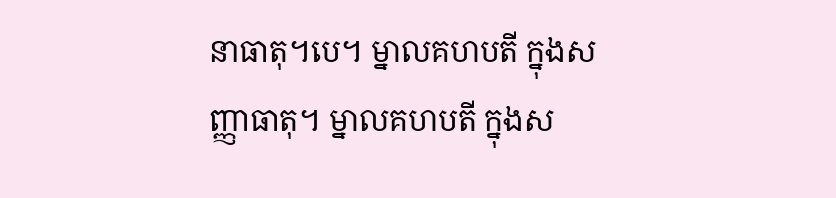នាធាតុ។បេ។ ម្នាលគហបតី ក្នុងសញ្ញាធាតុ។ ម្នាលគហបតី ក្នុងស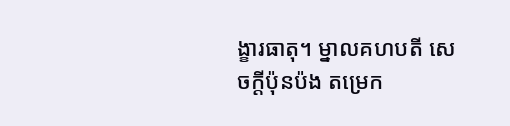ង្ខារធាតុ។ ម្នាលគហបតី សេចក្តីប៉ុនប៉ង តម្រេក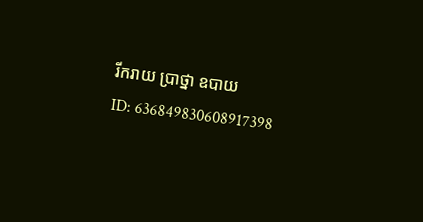រីករាយ ប្រាថ្នា ឧបាយ
ID: 636849830608917398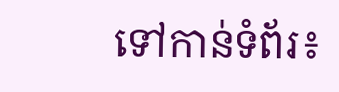ទៅកាន់ទំព័រ៖